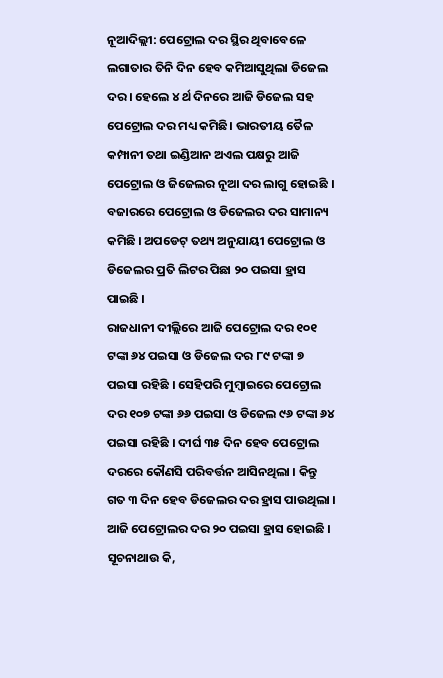ନୂଆଦିଲ୍ଲୀ: ପେଟ୍ରୋଲ ଦର ସ୍ଥିର ଥିବାବେଳେ ଲଗାତାର ତିନି ଦିନ ହେବ କମିଆସୁଥିଲା ଡିଜେଲ ଦର । ହେଲେ ୪ ର୍ଥ ଦିନରେ ଆଜି ଡିଜେଲ ସହ ପେଟ୍ରୋଲ ଦର ମଧ୍ୟ କମିଛି। ଭାରତୀୟ ତୈଳ କମ୍ପାନୀ ତଥା ଇଣ୍ଡିଆନ ଅଏଲ ପକ୍ଷରୁ ଆଜି ପେଟ୍ରୋଲ ଓ ଜିଜେଲର ନୂଆ ଦର ଲାଗୁ ହୋଇଛି । ବଜାରରେ ପେଟ୍ରୋଲ ଓ ଡିଜେଲର ଦର ସାମାନ୍ୟ କମିଛି । ଅପଡେଟ୍ ତଥ୍ୟ ଅନୁଯାୟୀ ପେଟ୍ରୋଲ ଓ ଡିଜେଲର ପ୍ରତି ଲିଟର ପିଛା ୨୦ ପଇସା ହ୍ରାସ ପାଇଛି ।
ରାଜଧାନୀ ଦୀଲ୍ଲିରେ ଆଜି ପେଟ୍ରୋଲ ଦର ୧୦୧ ଟଙ୍କା ୬୪ ପଇସା ଓ ଡିଜେଲ ଦର ୮୯ ଟଙ୍କା ୭ ପଇସା ରହିଛି । ସେହିପରି ମୁମ୍ବାଇରେ ପେଟ୍ରୋଲ ଦର ୧୦୭ ଟଙ୍କା ୬୬ ପଇସା ଓ ଡିଜେଲ ୯୬ ଟଙ୍କା ୬୪ ପଇସା ରହିଛି । ଦୀର୍ଘ ୩୫ ଦିନ ହେବ ପେଟ୍ରୋଲ ଦରରେ କୌଣସି ପରିବର୍ତ୍ତନ ଆସିନଥିଲା । କିନ୍ତୁ ଗତ ୩ ଦିନ ହେବ ଡିଜେଲର ଦର ହ୍ରାସ ପାଉଥିଲା । ଆଜି ପେଟ୍ରୋଲର ଦର ୨୦ ପଇସା ହ୍ରାସ ହୋଇଛି ।
ସୂଚନାଥାଉ କି,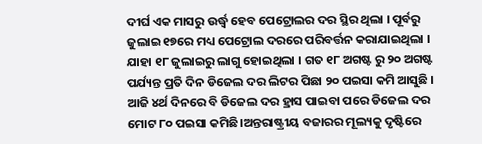ଦୀର୍ଘ ଏକ ମାସରୁ ଉର୍ଦ୍ଧ୍ୱ ହେବ ପେଟ୍ରୋଲର ଦର ସ୍ଥିର ଥିଲା । ପୂର୍ବରୁ ଜୁଲାଇ ୧୭ରେ ମଧ୍ୟ ପେଟ୍ରୋଲ ଦରରେ ପରିବର୍ତ୍ତନ କରାଯାଇଥିଲା । ଯାହା ୧୮ ଜୁଲାଇରୁ ଲାଗୁ ହୋଇଥିଲା । ଗତ ୧୮ ଅଗଷ୍ଟ ରୁ ୨୦ ଅଗଷ୍ଟ ପର୍ଯ୍ୟନ୍ତ ପ୍ରତି ଦିନ ଡିଜେଲ ଦର ଲିଟର ପିଛା ୨୦ ପଇସା କମି ଆସୁଛି । ଆଜି ୪ର୍ଥ ଦିନରେ ବି ଡିଜେଲ ଦର ହ୍ରାସ ପାଇବା ପରେ ଡିଜେଲ ଦର ମୋଟ ୮୦ ପଇସା କମିଛି।ଅନ୍ତରାଷ୍ଟ୍ରୀୟ ବଜାରର ମୂଲ୍ୟକୁ ଦୃଷ୍ଟିରେ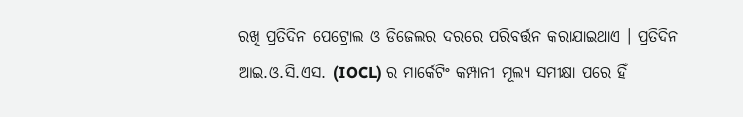ରଖି ପ୍ରତିଦିନ ପେଟ୍ରୋଲ ଓ ଡିଜେଲର ଦରରେ ପରିବର୍ତ୍ତନ କରାଯାଇଥାଏ । ପ୍ରତିଦିନ ଆଇ.ଓ.ସି.ଏସ. (IOCL) ର ମାର୍କେଟିଂ କମ୍ପାନୀ ମୂଲ୍ୟ ସମୀକ୍ଷା ପରେ ହିଁ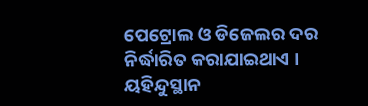ପେଟ୍ରୋଲ ଓ ଡିଜେଲର ଦର ନିର୍ଦ୍ଧାରିତ କରାଯାଇଥାଏ ।
ୟହିନ୍ଦୁସ୍ଥାନ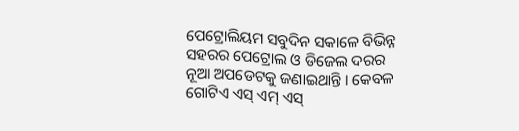ପେଟ୍ରୋଲିୟମ ସବୁଦିନ ସକାଳେ ବିଭିନ୍ନ ସହରର ପେଟ୍ରୋଲ ଓ ଡିଜେଲ ଦରର ନୂଆ ଅପଡେଟକୁ ଜଣାଇଥାନ୍ତି । କେବଳ ଗୋଟିଏ ଏସ୍ ଏମ୍ ଏସ୍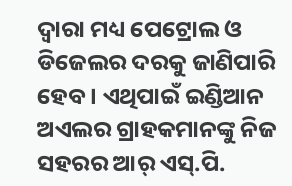ଦ୍ବାରା ମଧ୍ୟ ପେଟ୍ରୋଲ ଓ ଡିଜେଲର ଦରକୁ ଜାଣିପାରି ହେବ । ଏଥିପାଇଁ ଇଣ୍ଡିଆନ ଅଏଲର ଗ୍ରାହକମାନଙ୍କୁ ନିଜ ସହରର ଆର୍ ଏସ୍.ପି.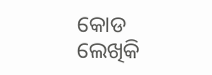କୋଡ ଲେଖିକି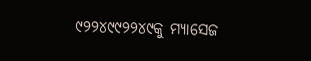୯୨୨୪୯୯୨୨୪୯କୁ ମ୍ୟାସେଜ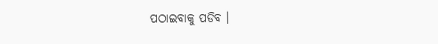ପଠାଇବାକୁ ପଡିବ ।